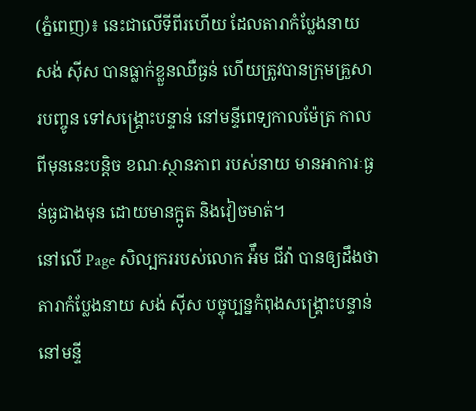(ភ្នំពេញ)៖ នេះជាលើទីពីរហើយ ដែលតារាកំប្លែងនាយ សង់ ស៊ីស បានធ្លាក់ខ្លួនឈឺធ្ងន់ ហើយត្រូវបានក្រុមគ្រួសារបញ្ចូន ទៅសង្គ្រោះបន្ទាន់ នៅមន្ទីពេទ្យកាលម៉ែត្រ កាលពីមុននេះបន្តិច ខណៈស្ថានភាព របស់នាយ មានអាការៈធ្ងន់ធ្ងជាងមុន ដោយមានក្អូត និងវៀចមាត់។
នៅលើ Page សិល្បកររបស់លោក អ៉ឹម ជីវ៉ា បានឲ្យដឹងថា តារាកំប្លែងនាយ សង់ ស៊ីស បច្ចុប្បន្នកំពុងសង្គ្រោះបន្ទាន់ នៅមន្ទី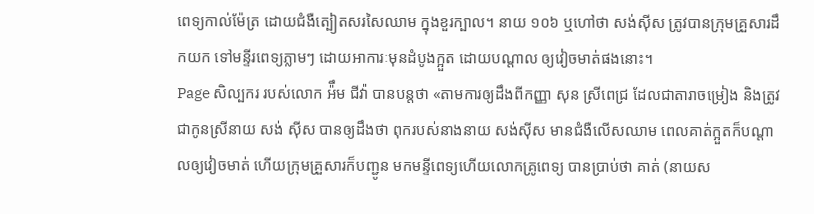ពេទ្យកាល់ម៉ែត្រ ដោយជំងឺត្បៀតសរសៃឈាម ក្នុងខួរក្បាល។ នាយ ១០៦ ឬហៅថា សង់ស៊ីស ត្រូវបានក្រុមគ្រួសារដឹកយក ទៅមន្ទីរពេទ្យភ្លាមៗ ដោយអាការៈមុនដំបូងក្អួត ដោយបណ្តាល ឲ្យវៀចមាត់ផងនោះ។
Page សិល្បករ របស់លោក អ៉ឹម ជីវ៉ា បានបន្តថា «តាមការឲ្យដឹងពីកញ្ញា សុន ស្រីពេជ្រ ដែលជាតារាចម្រៀង និងត្រូវជាកូនស្រីនាយ សង់ ស៊ីស បានឲ្យដឹងថា ពុករបស់នាងនាយ សង់ស៊ីស មានជំងឺលើសឈាម ពេលគាត់ក្អួតក៏បណ្តាលឲ្យវៀចមាត់ ហើយក្រុមគ្រួសារក៏បញ្ជូន មកមន្ទីពេទ្យហើយលោកគ្រូពេទ្យ បានប្រាប់ថា គាត់ (នាយស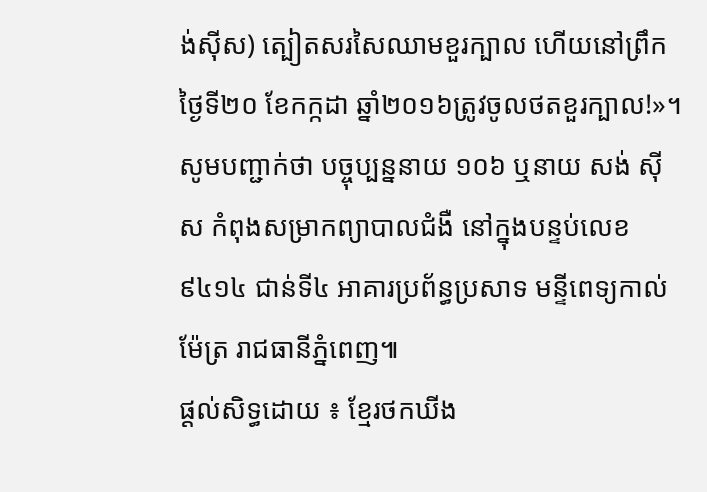ង់ស៊ីស) ត្បៀតសរសៃឈាមខួរក្បាល ហើយនៅព្រឹកថ្ងៃទី២០ ខែកក្កដា ឆ្នាំ២០១៦ត្រូវចូលថតខួរក្បាល!»។
សូមបញ្ជាក់ថា បច្ចុប្បន្ននាយ ១០៦ ឬនាយ សង់ ស៊ីស កំពុងសម្រាកព្យាបាលជំងឺ នៅក្នុងបន្ទប់លេខ ៩៤១៤ ជាន់ទី៤ អាគារប្រព័ន្ធប្រសាទ មន្ទីពេទ្យកាល់ម៉ែត្រ រាជធានីភ្នំពេញ៕
ផ្តល់សិទ្ធដោយ ៖ ខ្មែរថកឃីង